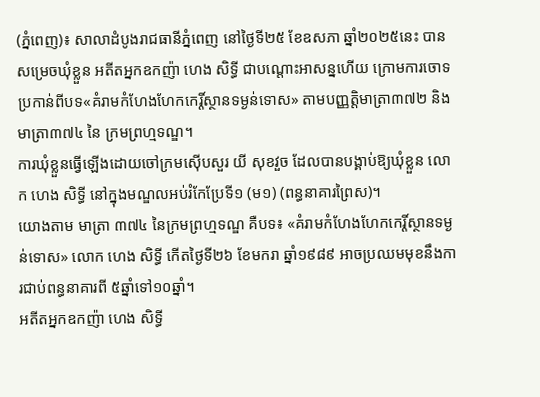(ភ្នំពេញ)៖ សាលាដំបូងរាជធានីភ្នំពេញ នៅថ្ងៃទី២៥ ខែឧសភា ឆ្នាំ២០២៥នេះ បានសម្រេចឃុំខ្លួន អតីតអ្នកឧកញ៉ា ហេង សិទ្ធី ជាបណ្តោះអាសន្នហើយ ក្រោមការចោទប្រកាន់ពីបទ«គំរាមកំហែងហែកកេរ្តិ៍ស្ថានទម្ងន់ទោស» តាមបញ្ញត្តិមាត្រា៣៧២ និងមាត្រា៣៧៤ នៃ ក្រមព្រហ្មទណ្ឌ។
ការឃុំខ្លួនធ្វើឡើងដោយចៅក្រមស៊ើបសួរ យី សុខវួច ដែលបានបង្គាប់ឱ្យឃុំខ្លួន លោក ហេង សិទ្ធី នៅក្នុងមណ្ឌលអប់រំកែប្រែទី១ (ម១) (ពន្ធនាគារព្រៃស)។
យោងតាម មាត្រា ៣៧៤ នៃក្រមព្រហ្មទណ្ឌ គឺបទ៖ «គំរាមកំហែងហែកកេរ្តិ៍ស្ថានទម្ងន់ទោស» លោក ហេង សិទ្ធី កើតថ្ងៃទី២៦ ខែមករា ឆ្នាំ១៩៨៩ អាចប្រឈមមុខនឹងការជាប់ពន្ធនាគារពី ៥ឆ្នាំទៅ១០ឆ្នាំ។
អតីតអ្នកឧកញ៉ា ហេង សិទ្ធី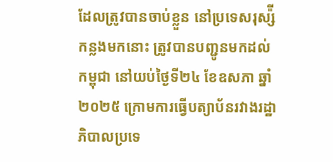ដែលត្រូវបានចាប់ខ្លួន នៅប្រទេសរុស្ស៉ី កន្លងមកនោះ ត្រូវបានបញ្ជូនមកដល់កម្ពុជា នៅយប់ថ្ងៃទី២៤ ខែឧសភា ឆ្នាំ២០២៥ ក្រោមការធ្វើបត្យាប័នរវាងរដ្ឋាភិបាលប្រទេ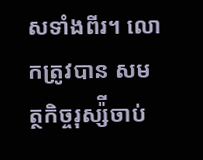សទាំងពីរ។ លោកត្រូវបាន សមត្ថកិច្ចរុស្ស៉ីចាប់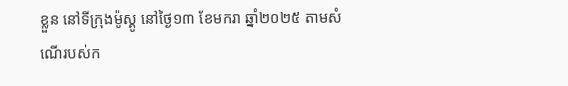ខ្លួន នៅទីក្រុងម៉ូស្គូ នៅថ្ងៃ១៣ ខែមករា ឆ្នាំ២០២៥ តាមសំណើរបស់ក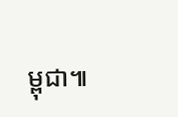ម្ពុជា៕